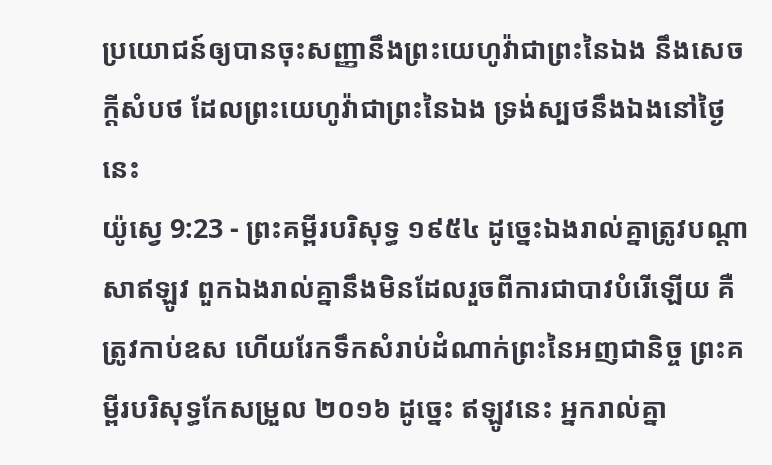ប្រយោជន៍ឲ្យបានចុះសញ្ញានឹងព្រះយេហូវ៉ាជាព្រះនៃឯង នឹងសេចក្ដីសំបថ ដែលព្រះយេហូវ៉ាជាព្រះនៃឯង ទ្រង់ស្បថនឹងឯងនៅថ្ងៃនេះ
យ៉ូស្វេ 9:23 - ព្រះគម្ពីរបរិសុទ្ធ ១៩៥៤ ដូច្នេះឯងរាល់គ្នាត្រូវបណ្តាសាឥឡូវ ពួកឯងរាល់គ្នានឹងមិនដែលរួចពីការជាបាវបំរើឡើយ គឺត្រូវកាប់ឧស ហើយរែកទឹកសំរាប់ដំណាក់ព្រះនៃអញជានិច្ច ព្រះគម្ពីរបរិសុទ្ធកែសម្រួល ២០១៦ ដូច្នេះ ឥឡូវនេះ អ្នករាល់គ្នា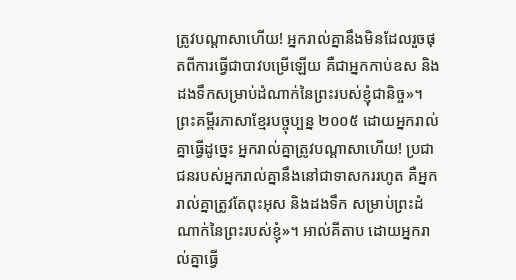ត្រូវបណ្ដាសាហើយ! អ្នករាល់គ្នានឹងមិនដែលរួចផុតពីការធ្វើជាបាវបម្រើឡើយ គឺជាអ្នកកាប់ឧស និងដងទឹកសម្រាប់ដំណាក់នៃព្រះរបស់ខ្ញុំជានិច្ច»។ ព្រះគម្ពីរភាសាខ្មែរបច្ចុប្បន្ន ២០០៥ ដោយអ្នករាល់គ្នាធ្វើដូច្នេះ អ្នករាល់គ្នាត្រូវបណ្ដាសាហើយ! ប្រជាជនរបស់អ្នករាល់គ្នានឹងនៅជាទាសកររហូត គឺអ្នករាល់គ្នាត្រូវតែពុះអុស និងដងទឹក សម្រាប់ព្រះដំណាក់នៃព្រះរបស់ខ្ញុំ»។ អាល់គីតាប ដោយអ្នករាល់គ្នាធ្វើ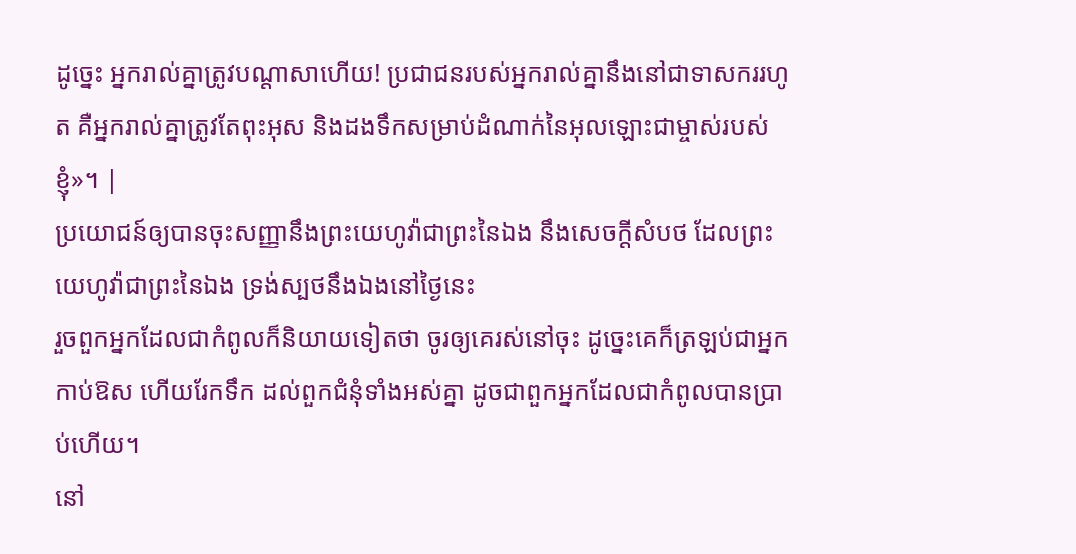ដូច្នេះ អ្នករាល់គ្នាត្រូវបណ្តាសាហើយ! ប្រជាជនរបស់អ្នករាល់គ្នានឹងនៅជាទាសកររហូត គឺអ្នករាល់គ្នាត្រូវតែពុះអុស និងដងទឹកសម្រាប់ដំណាក់នៃអុលឡោះជាម្ចាស់របស់ខ្ញុំ»។ |
ប្រយោជន៍ឲ្យបានចុះសញ្ញានឹងព្រះយេហូវ៉ាជាព្រះនៃឯង នឹងសេចក្ដីសំបថ ដែលព្រះយេហូវ៉ាជាព្រះនៃឯង ទ្រង់ស្បថនឹងឯងនៅថ្ងៃនេះ
រួចពួកអ្នកដែលជាកំពូលក៏និយាយទៀតថា ចូរឲ្យគេរស់នៅចុះ ដូច្នេះគេក៏ត្រឡប់ជាអ្នកកាប់ឱស ហើយរែកទឹក ដល់ពួកជំនុំទាំងអស់គ្នា ដូចជាពួកអ្នកដែលជាកំពូលបានប្រាប់ហើយ។
នៅ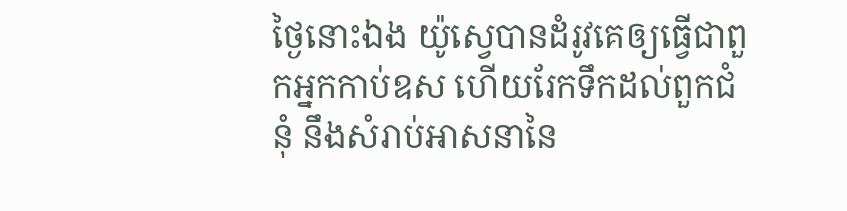ថ្ងៃនោះឯង យ៉ូស្វេបានដំរូវគេឲ្យធ្វើជាពួកអ្នកកាប់ឧស ហើយរែកទឹកដល់ពួកជំនុំ នឹងសំរាប់អាសនានៃ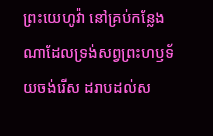ព្រះយេហូវ៉ា នៅគ្រប់កន្លែងណាដែលទ្រង់សព្វព្រះហឫទ័យចង់រើស ដរាបដល់ស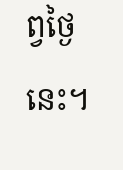ព្វថ្ងៃនេះ។